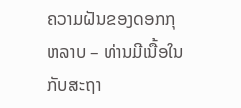ຄວາມຝັນຂອງດອກກຸຫລາບ – ທ່ານມີເນື້ອໃນກັບສະຖາ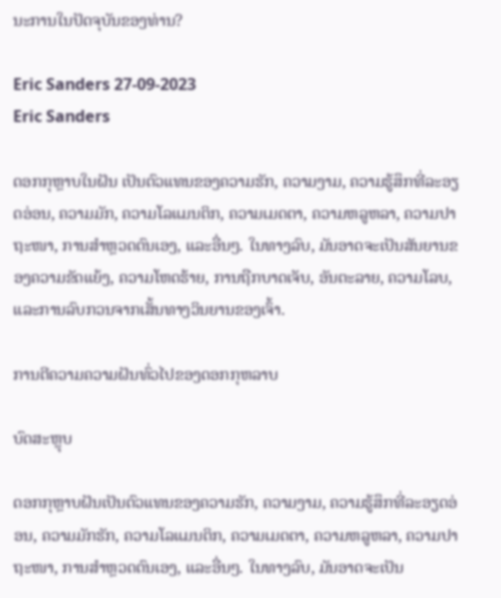ນະການໃນປັດຈຸບັນຂອງທ່ານ?

Eric Sanders 27-09-2023
Eric Sanders

ດອກກຸຫຼາບໃນຝັນ ເປັນຕົວແທນຂອງຄວາມຮັກ, ຄວາມງາມ, ຄວາມຮູ້ສຶກທີ່ລະອຽດອ່ອນ, ຄວາມມັກ, ຄວາມໂລແມນຕິກ, ຄວາມເມດຕາ, ຄວາມຫລູຫລາ, ຄວາມປາຖະໜາ, ການສຳຫຼວດຕົນເອງ, ແລະອື່ນໆ. ໃນທາງລົບ, ມັນອາດຈະເປັນສັນຍານຂອງຄວາມຂັດແຍ້ງ, ຄວາມໂຫດຮ້າຍ, ການຖືກບາດເຈັບ, ອັນຕະລາຍ, ຄວາມໂລບ, ແລະການລົບກວນຈາກເສັ້ນທາງວິນຍານຂອງເຈົ້າ.

ການຕີຄວາມຄວາມຝັນທົ່ວໄປຂອງດອກກຸຫລາບ

ບົດສະຫຼຸບ

ດອກກຸຫຼາບຝັນເປັນຕົວແທນຂອງຄວາມຮັກ, ຄວາມງາມ, ຄວາມຮູ້ສຶກທີ່ລະອຽດອ່ອນ, ຄວາມມັກຮັກ, ຄວາມໂລແມນຕິກ, ຄວາມເມດຕາ, ຄວາມຫລູຫລາ, ຄວາມປາຖະໜາ, ການສຳຫຼວດຕົນເອງ, ແລະອື່ນໆ. ໃນທາງລົບ, ມັນອາດຈະເປັນ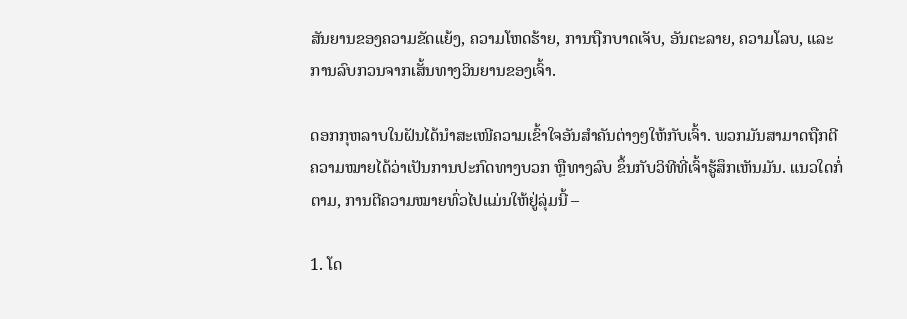ສັນຍານຂອງຄວາມຂັດແຍ້ງ, ຄວາມໂຫດຮ້າຍ, ການຖືກບາດເຈັບ, ອັນຕະລາຍ, ຄວາມໂລບ, ແລະການລົບກວນຈາກເສັ້ນທາງວິນຍານຂອງເຈົ້າ.

ດອກກຸຫລາບໃນຝັນໄດ້ນຳສະເໜີຄວາມເຂົ້າໃຈອັນສຳຄັນຕ່າງໆໃຫ້ກັບເຈົ້າ. ພວກມັນສາມາດຖືກຕີຄວາມໝາຍໄດ້ວ່າເປັນການປະກົດທາງບວກ ຫຼືທາງລົບ ຂຶ້ນກັບວິທີທີ່ເຈົ້າຮູ້ສຶກເຫັນມັນ. ແນວໃດກໍ່ຕາມ, ການຕີຄວາມໝາຍທົ່ວໄປແມ່ນໃຫ້ຢູ່ລຸ່ມນີ້ –

1. ໂດ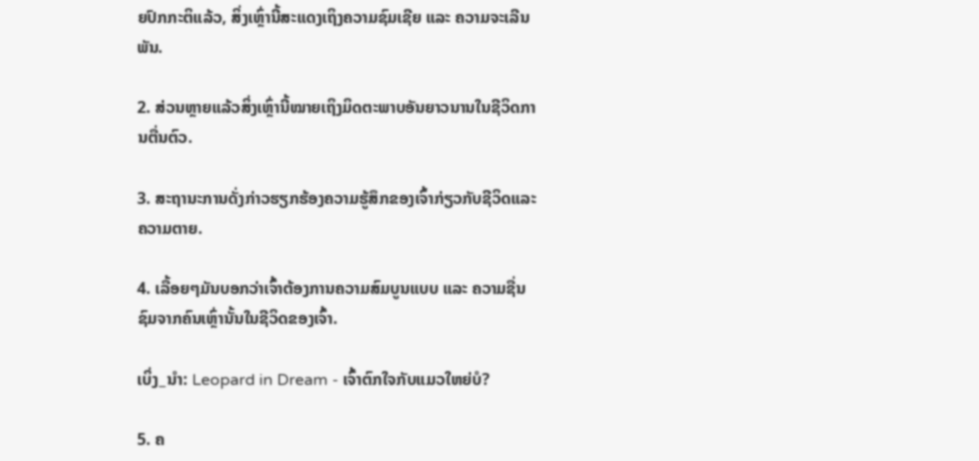ຍປົກກະຕິແລ້ວ, ສິ່ງເຫຼົ່ານີ້ສະແດງເຖິງຄວາມຊົມເຊີຍ ແລະ ຄວາມຈະເລີນພັນ.

2. ສ່ວນຫຼາຍແລ້ວສິ່ງເຫຼົ່ານີ້ໝາຍເຖິງມິດຕະພາບອັນຍາວນານໃນຊີວິດການຕື່ນຕົວ.

3. ສະຖານະການດັ່ງກ່າວຮຽກຮ້ອງຄວາມຮູ້ສຶກຂອງເຈົ້າກ່ຽວກັບຊີວິດແລະຄວາມຕາຍ.

4. ເລື້ອຍໆມັນບອກວ່າເຈົ້າຕ້ອງການຄວາມສົມບູນແບບ ແລະ ຄວາມຊື່ນຊົມຈາກຄົນເຫຼົ່ານັ້ນໃນຊີວິດຂອງເຈົ້າ.

ເບິ່ງ_ນຳ: Leopard in Dream - ເຈົ້າຕົກໃຈກັບແມວໃຫຍ່ບໍ?

5. ຄ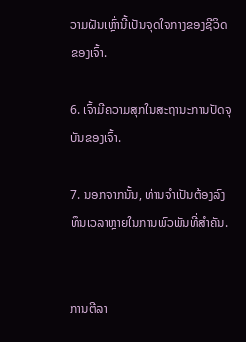ວາມຝັນເຫຼົ່ານີ້ເປັນຈຸດໃຈກາງຂອງຊີວິດຂອງເຈົ້າ.

6. ເຈົ້າມີຄວາມສຸກໃນສະຖານະການປັດຈຸບັນຂອງເຈົ້າ.

7. ນອກຈາກນັ້ນ, ທ່ານຈໍາເປັນຕ້ອງລົງທຶນເວລາຫຼາຍໃນການພົວພັນທີ່ສໍາຄັນ.


ການຕີລາ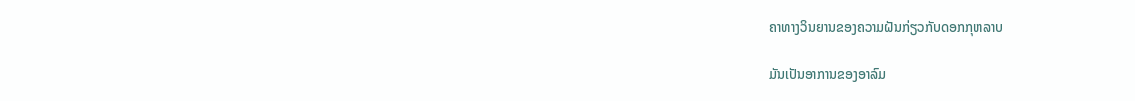ຄາທາງວິນຍານຂອງຄວາມຝັນກ່ຽວກັບດອກກຸຫລາບ

ມັນເປັນອາການຂອງອາລົມ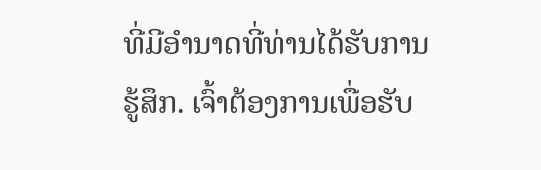ທີ່ມີອໍານາດທີ່ທ່ານໄດ້ຮັບການຮູ້ສຶກ. ເຈົ້າຕ້ອງການເພື່ອຮັບ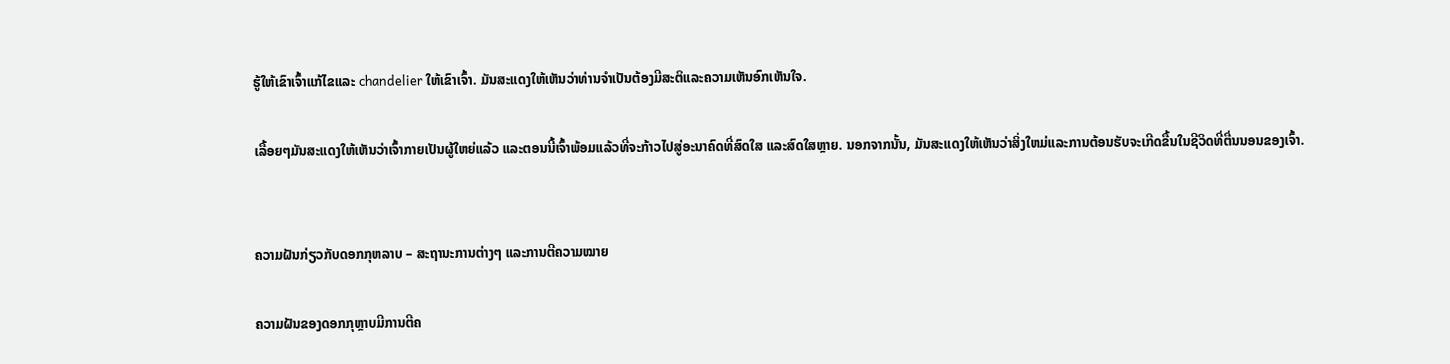ຮູ້ໃຫ້ເຂົາເຈົ້າແກ້ໄຂແລະ chandelier ໃຫ້ເຂົາເຈົ້າ. ມັນສະແດງໃຫ້ເຫັນວ່າທ່ານຈໍາເປັນຕ້ອງມີສະຕິແລະຄວາມເຫັນອົກເຫັນໃຈ.

ເລື້ອຍໆມັນສະແດງໃຫ້ເຫັນວ່າເຈົ້າກາຍເປັນຜູ້ໃຫຍ່ແລ້ວ ແລະຕອນນີ້ເຈົ້າພ້ອມແລ້ວທີ່ຈະກ້າວໄປສູ່ອະນາຄົດທີ່ສົດໃສ ແລະສົດໃສຫຼາຍ. ນອກຈາກນັ້ນ, ມັນສະແດງໃຫ້ເຫັນວ່າສິ່ງໃຫມ່ແລະການຕ້ອນຮັບຈະເກີດຂື້ນໃນຊີວິດທີ່ຕື່ນນອນຂອງເຈົ້າ.


ຄວາມຝັນກ່ຽວກັບດອກກຸຫລາບ – ສະຖານະການຕ່າງໆ ແລະການຕີຄວາມໝາຍ

ຄວາມຝັນຂອງດອກກຸຫຼາບມີການຕີຄ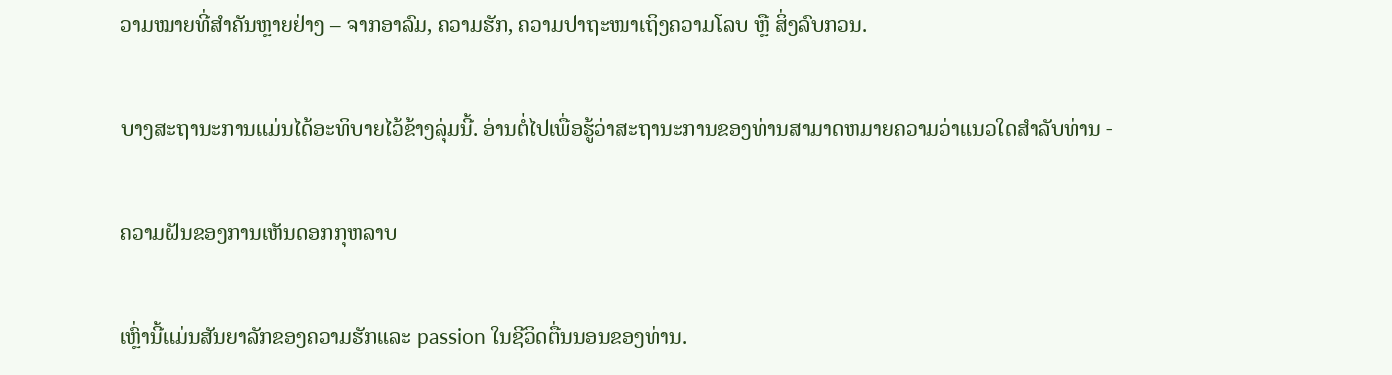ວາມໝາຍທີ່ສຳຄັນຫຼາຍຢ່າງ – ຈາກອາລົມ, ຄວາມຮັກ, ຄວາມປາຖະໜາເຖິງຄວາມໂລບ ຫຼື ສິ່ງລົບກວນ.

ບາງສະຖານະການແມ່ນໄດ້ອະທິບາຍໄວ້ຂ້າງລຸ່ມນີ້. ອ່ານຕໍ່ໄປເພື່ອຮູ້ວ່າສະຖານະການຂອງທ່ານສາມາດຫມາຍຄວາມວ່າແນວໃດສໍາລັບທ່ານ -

ຄວາມຝັນຂອງການເຫັນດອກກຸຫລາບ

ເຫຼົ່ານີ້ແມ່ນສັນຍາລັກຂອງຄວາມຮັກແລະ passion ໃນຊີວິດຕື່ນນອນຂອງທ່ານ.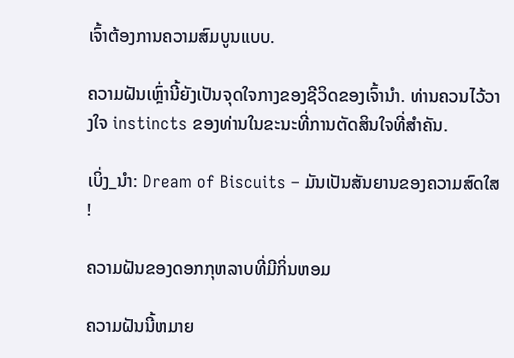ເຈົ້າຕ້ອງການຄວາມສົມບູນແບບ.

ຄວາມຝັນເຫຼົ່ານີ້ຍັງເປັນຈຸດໃຈກາງຂອງຊີວິດຂອງເຈົ້ານຳ. ທ່ານຄວນໄວ້ວາງໃຈ instincts ຂອງທ່ານໃນຂະນະທີ່ການຕັດສິນໃຈທີ່ສໍາຄັນ.

ເບິ່ງ_ນຳ: Dream of Biscuits – ມັນເປັນສັນຍານຂອງຄວາມສົດໃສ!

ຄວາມຝັນຂອງດອກກຸຫລາບທີ່ມີກິ່ນຫອມ

ຄວາມຝັນນີ້ຫມາຍ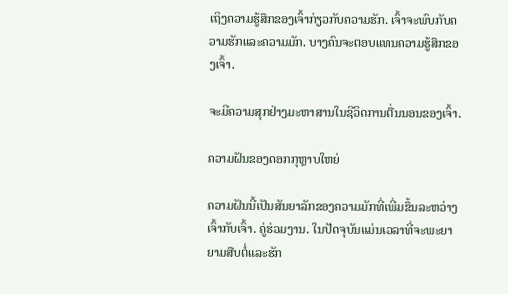ເຖິງຄວາມຮູ້ສຶກຂອງເຈົ້າກ່ຽວກັບຄວາມຮັກ. ເຈົ້າຈະພົບກັບຄວາມຮັກແລະຄວາມມັກ. ບາງຄົນຈະຕອບແທນຄວາມຮູ້ສຶກຂອງເຈົ້າ.

ຈະມີຄວາມສຸກຢ່າງມະຫາສານໃນຊີວິດການຕື່ນນອນຂອງເຈົ້າ.

ຄວາມຝັນຂອງດອກກຸຫຼາບໃຫຍ່

ຄວາມຝັນນີ້ເປັນສັນຍາລັກຂອງຄວາມມັກທີ່ເພີ່ມຂຶ້ນລະຫວ່າງເຈົ້າກັບເຈົ້າ. ຄູ່ຮ່ວມງານ. ໃນປັດຈຸບັນແມ່ນເວລາທີ່ຈະພະຍາຍາມສືບຕໍ່ແລະຮັກ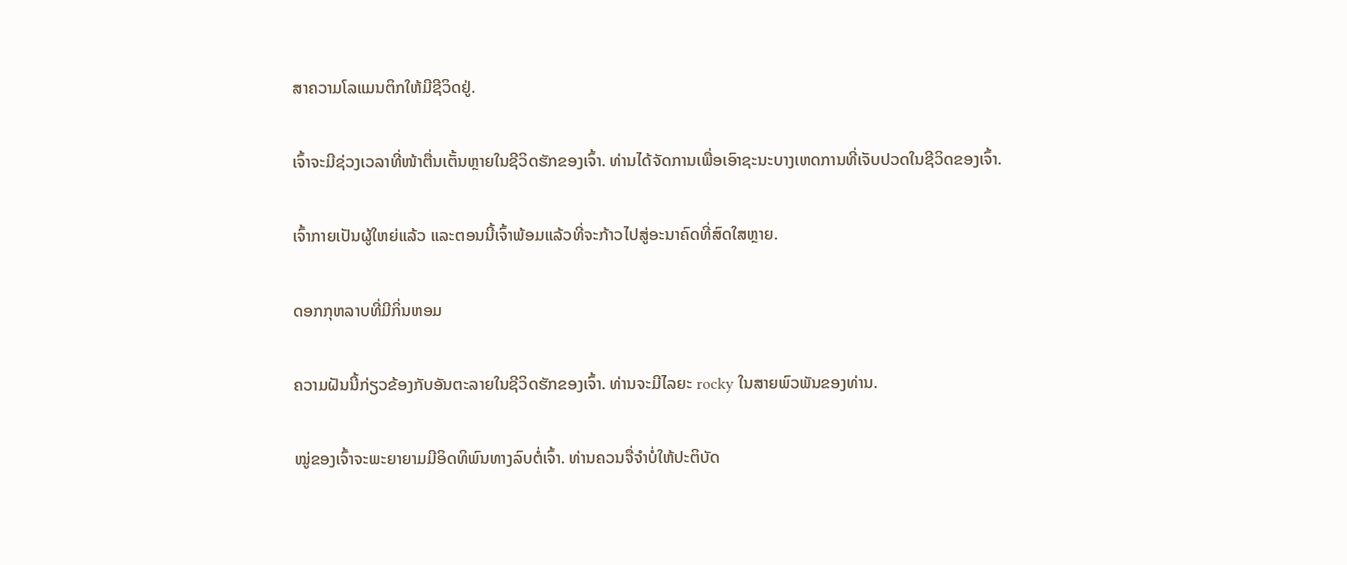ສາຄວາມໂລແມນຕິກໃຫ້ມີຊີວິດຢູ່.

ເຈົ້າຈະມີຊ່ວງເວລາທີ່ໜ້າຕື່ນເຕັ້ນຫຼາຍໃນຊີວິດຮັກຂອງເຈົ້າ. ທ່ານໄດ້ຈັດການເພື່ອເອົາຊະນະບາງເຫດການທີ່ເຈັບປວດໃນຊີວິດຂອງເຈົ້າ.

ເຈົ້າກາຍເປັນຜູ້ໃຫຍ່ແລ້ວ ແລະຕອນນີ້ເຈົ້າພ້ອມແລ້ວທີ່ຈະກ້າວໄປສູ່ອະນາຄົດທີ່ສົດໃສຫຼາຍ.

ດອກກຸຫລາບທີ່ມີກິ່ນຫອມ

ຄວາມຝັນນີ້ກ່ຽວຂ້ອງກັບອັນຕະລາຍໃນຊີວິດຮັກຂອງເຈົ້າ. ທ່ານຈະມີໄລຍະ rocky ໃນສາຍພົວພັນຂອງທ່ານ.

ໝູ່ຂອງເຈົ້າຈະພະຍາຍາມມີອິດທິພົນທາງລົບຕໍ່ເຈົ້າ. ທ່ານຄວນຈື່ຈໍາບໍ່ໃຫ້ປະຕິບັດ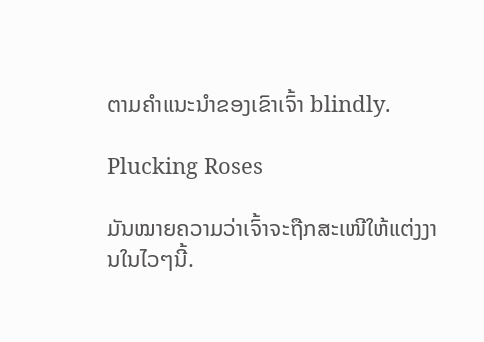ຕາມຄໍາແນະນໍາຂອງເຂົາເຈົ້າ blindly.

Plucking Roses

ມັນໝາຍຄວາມວ່າເຈົ້າຈະຖືກສະເໜີໃຫ້ແຕ່ງງານໃນໄວໆນີ້.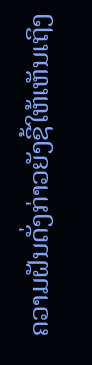ຄວາມຝັນດັ່ງກ່າວຍັງຊີ້ໃຫ້ເຫັນເຖິງ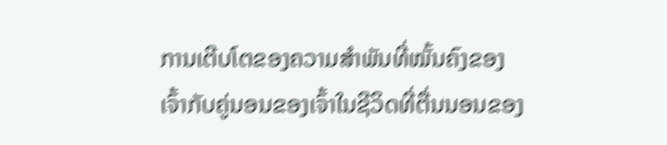ການເຕີບໂຕຂອງຄວາມສຳພັນທີ່ໝັ້ນຄົງຂອງເຈົ້າກັບຄູ່ນອນຂອງເຈົ້າໃນຊີວິດທີ່ຕື່ນນອນຂອງ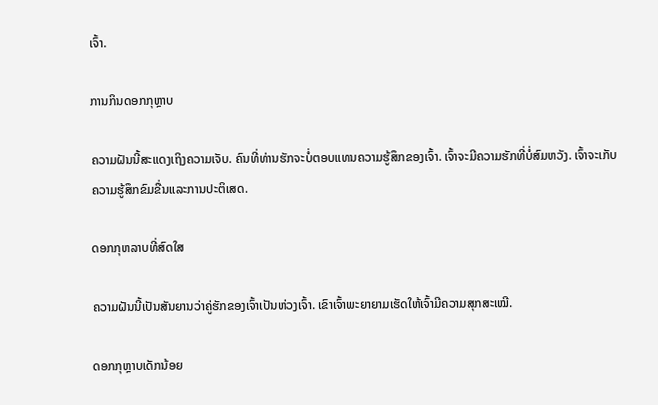ເຈົ້າ.

ການກິນດອກກຸຫຼາບ

ຄວາມຝັນນີ້ສະແດງເຖິງຄວາມເຈັບ. ຄົນທີ່ທ່ານຮັກຈະບໍ່ຕອບແທນຄວາມຮູ້ສຶກຂອງເຈົ້າ. ເຈົ້າຈະມີຄວາມຮັກທີ່ບໍ່ສົມຫວັງ. ເຈົ້າຈະເກັບຄວາມຮູ້ສຶກຂົມຂື່ນແລະການປະຕິເສດ.

ດອກກຸຫລາບທີ່ສົດໃສ

ຄວາມຝັນນີ້ເປັນສັນຍານວ່າຄູ່ຮັກຂອງເຈົ້າເປັນຫ່ວງເຈົ້າ. ເຂົາເຈົ້າພະຍາຍາມເຮັດໃຫ້ເຈົ້າມີຄວາມສຸກສະເໝີ.

ດອກກຸຫຼາບເດັກນ້ອຍ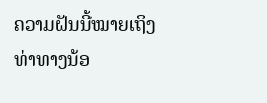ຄວາມຝັນນີ້ໝາຍເຖິງທ່າທາງນ້ອ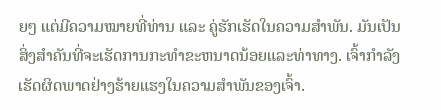ຍໆ ແຕ່ມີຄວາມໝາຍທີ່ທ່ານ ແລະ ຄູ່ຮັກເຮັດໃນຄວາມສຳພັນ. ມັນເປັນສິ່ງສໍາຄັນທີ່ຈະເຮັດການກະທໍາຂະຫນາດນ້ອຍແລະທ່າທາງ. ເຈົ້າກໍາລັງເຮັດຜິດພາດຢ່າງຮ້າຍແຮງໃນຄວາມສໍາພັນຂອງເຈົ້າ.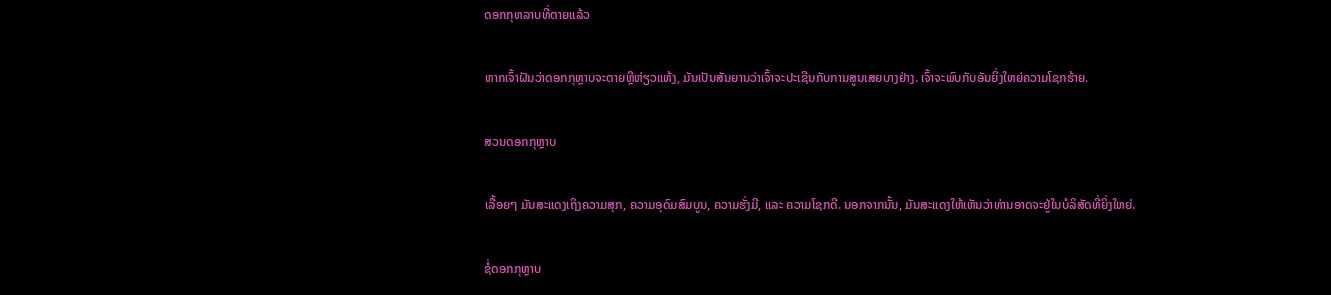ດອກກຸຫລາບທີ່ຕາຍແລ້ວ

ຫາກເຈົ້າຝັນວ່າດອກກຸຫຼາບຈະຕາຍຫຼືຫ່ຽວແຫ້ງ, ມັນເປັນສັນຍານວ່າເຈົ້າຈະປະເຊີນກັບການສູນເສຍບາງຢ່າງ. ເຈົ້າຈະພົບກັບອັນຍິ່ງໃຫຍ່ຄວາມໂຊກຮ້າຍ.

ສວນດອກກຸຫຼາບ

ເລື້ອຍໆ ມັນສະແດງເຖິງຄວາມສຸກ, ຄວາມອຸດົມສົມບູນ, ຄວາມຮັ່ງມີ, ແລະ ຄວາມໂຊກດີ. ນອກຈາກນັ້ນ, ມັນສະແດງໃຫ້ເຫັນວ່າທ່ານອາດຈະຢູ່ໃນບໍລິສັດທີ່ຍິ່ງໃຫຍ່.

ຊໍ່ດອກກຸຫຼາບ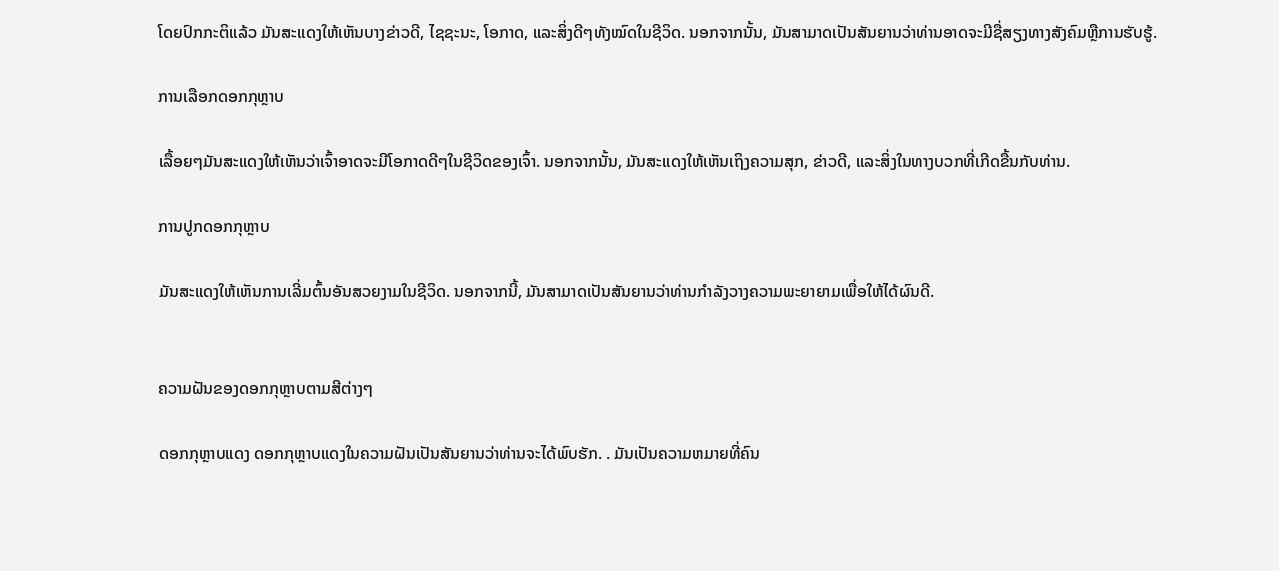ໂດຍປົກກະຕິແລ້ວ ມັນສະແດງໃຫ້ເຫັນບາງຂ່າວດີ, ໄຊຊະນະ, ໂອກາດ, ແລະສິ່ງດີໆທັງໝົດໃນຊີວິດ. ນອກຈາກນັ້ນ, ມັນສາມາດເປັນສັນຍານວ່າທ່ານອາດຈະມີຊື່ສຽງທາງສັງຄົມຫຼືການຮັບຮູ້.

ການເລືອກດອກກຸຫຼາບ

ເລື້ອຍໆມັນສະແດງໃຫ້ເຫັນວ່າເຈົ້າອາດຈະມີໂອກາດດີໆໃນຊີວິດຂອງເຈົ້າ. ນອກຈາກນັ້ນ, ມັນສະແດງໃຫ້ເຫັນເຖິງຄວາມສຸກ, ຂ່າວດີ, ແລະສິ່ງໃນທາງບວກທີ່ເກີດຂື້ນກັບທ່ານ.

ການປູກດອກກຸຫຼາບ

ມັນສະແດງໃຫ້ເຫັນການເລີ່ມຕົ້ນອັນສວຍງາມໃນຊີວິດ. ນອກຈາກນີ້, ມັນສາມາດເປັນສັນຍານວ່າທ່ານກໍາລັງວາງຄວາມພະຍາຍາມເພື່ອໃຫ້ໄດ້ຜົນດີ.


ຄວາມຝັນຂອງດອກກຸຫຼາບຕາມສີຕ່າງໆ

ດອກກຸຫຼາບແດງ ດອກກຸຫຼາບແດງໃນຄວາມຝັນເປັນສັນຍານວ່າທ່ານຈະໄດ້ພົບຮັກ. . ມັນເປັນຄວາມຫມາຍທີ່ຄົນ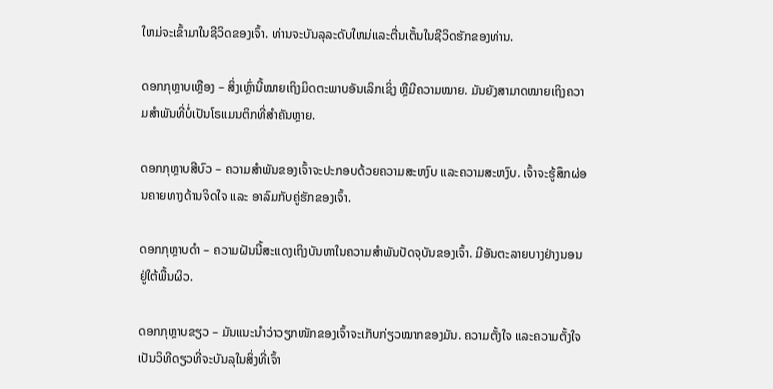ໃຫມ່ຈະເຂົ້າມາໃນຊີວິດຂອງເຈົ້າ. ທ່ານຈະບັນລຸລະດັບໃຫມ່ແລະຕື່ນເຕັ້ນໃນຊີວິດຮັກຂອງທ່ານ.

ດອກກຸຫຼາບເຫຼືອງ – ສິ່ງເຫຼົ່ານີ້ໝາຍເຖິງມິດຕະພາບອັນເລິກເຊິ່ງ ຫຼືມີຄວາມໝາຍ. ມັນຍັງສາມາດໝາຍເຖິງຄວາມສຳພັນທີ່ບໍ່ເປັນໂຣແມນຕິກທີ່ສຳຄັນຫຼາຍ.

ດອກກຸຫຼາບສີບົວ – ຄວາມສຳພັນຂອງເຈົ້າຈະປະກອບດ້ວຍຄວາມສະຫງົບ ແລະຄວາມສະຫງົບ. ເຈົ້າຈະຮູ້ສຶກຜ່ອນຄາຍທາງດ້ານຈິດໃຈ ແລະ ອາລົມກັບຄູ່ຮັກຂອງເຈົ້າ.

ດອກກຸຫຼາບດຳ – ຄວາມຝັນນີ້ສະແດງເຖິງບັນຫາໃນຄວາມສຳພັນປັດຈຸບັນຂອງເຈົ້າ. ມີອັນຕະລາຍບາງຢ່າງນອນຢູ່ໃຕ້ພື້ນຜິວ.

ດອກກຸຫຼາບຂຽວ – ມັນແນະນຳວ່າວຽກໜັກຂອງເຈົ້າຈະເກັບກ່ຽວໝາກຂອງມັນ. ຄວາມຕັ້ງໃຈ ແລະຄວາມຕັ້ງໃຈເປັນວິທີດຽວທີ່ຈະບັນລຸໃນສິ່ງທີ່ເຈົ້າ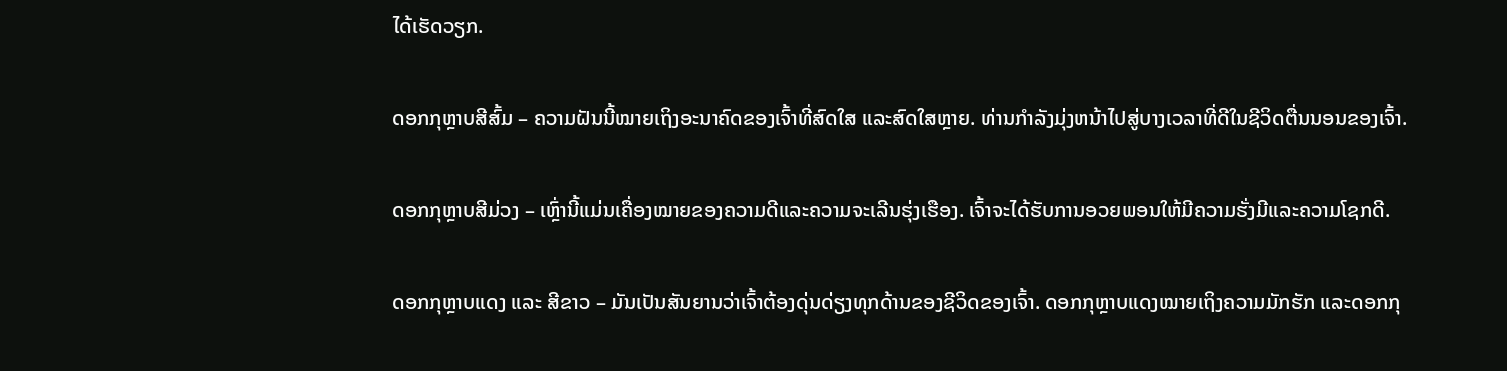ໄດ້ເຮັດວຽກ.

ດອກກຸຫຼາບສີສົ້ມ – ຄວາມຝັນນີ້ໝາຍເຖິງອະນາຄົດຂອງເຈົ້າທີ່ສົດໃສ ແລະສົດໃສຫຼາຍ. ທ່ານກໍາລັງມຸ່ງຫນ້າໄປສູ່ບາງເວລາທີ່ດີໃນຊີວິດຕື່ນນອນຂອງເຈົ້າ.

ດອກກຸຫຼາບສີມ່ວງ – ເຫຼົ່ານີ້ແມ່ນເຄື່ອງໝາຍຂອງຄວາມດີແລະຄວາມຈະເລີນຮຸ່ງເຮືອງ. ເຈົ້າຈະໄດ້ຮັບການອວຍພອນໃຫ້ມີຄວາມຮັ່ງມີແລະຄວາມໂຊກດີ.

ດອກກຸຫຼາບແດງ ແລະ ສີຂາວ – ມັນເປັນສັນຍານວ່າເຈົ້າຕ້ອງດຸ່ນດ່ຽງທຸກດ້ານຂອງຊີວິດຂອງເຈົ້າ. ດອກກຸຫຼາບແດງໝາຍເຖິງຄວາມມັກຮັກ ແລະດອກກຸ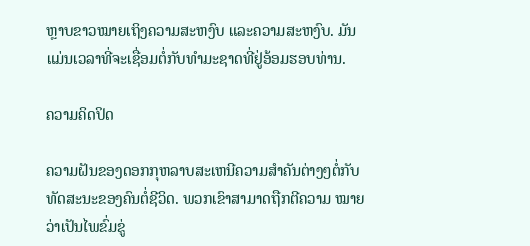ຫຼາບຂາວໝາຍເຖິງຄວາມສະຫງົບ ແລະຄວາມສະຫງົບ. ມັນແມ່ນເວລາທີ່ຈະເຊື່ອມຕໍ່ກັບທໍາມະຊາດທີ່ຢູ່ອ້ອມຮອບທ່ານ.

ຄວາມຄິດປິດ

ຄວາມຝັນຂອງດອກກຸຫລາບສະເຫນີຄວາມສໍາຄັນຕ່າງໆຕໍ່ກັບທັດສະນະຂອງຄົນຕໍ່ຊີວິດ. ພວກເຂົາສາມາດຖືກຕີຄວາມ ໝາຍ ວ່າເປັນໄພຂົ່ມຂູ່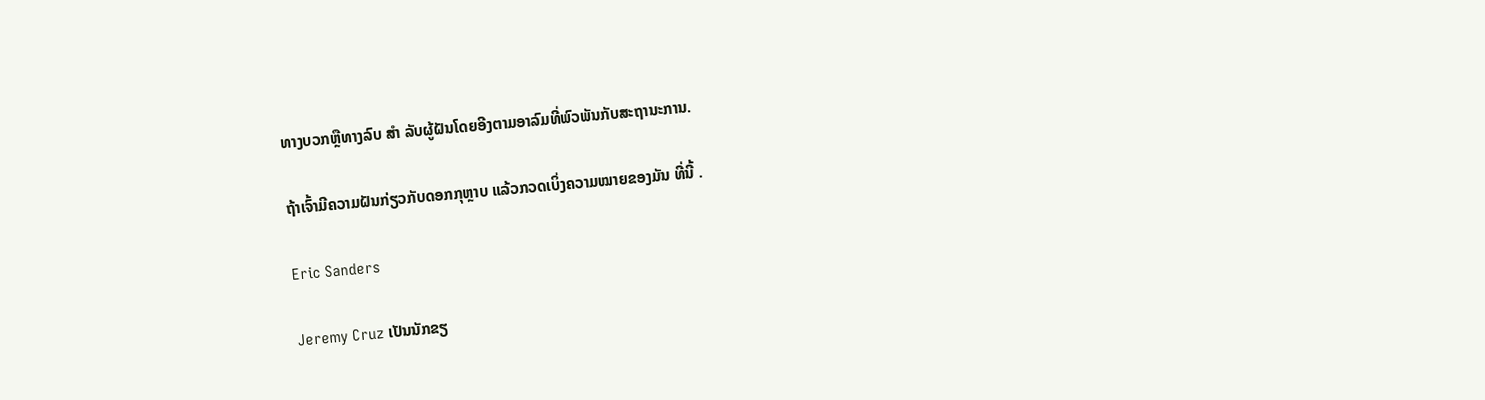ທາງບວກຫຼືທາງລົບ ສຳ ລັບຜູ້ຝັນໂດຍອີງຕາມອາລົມທີ່ພົວພັນກັບສະຖານະການ.

ຖ້າເຈົ້າມີຄວາມຝັນກ່ຽວກັບດອກກຸຫຼາບ ແລ້ວກວດເບິ່ງຄວາມໝາຍຂອງມັນ ທີ່ນີ້ .

Eric Sanders

Jeremy Cruz ເປັນນັກຂຽ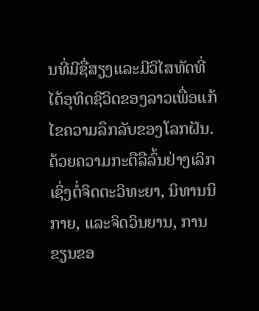ນທີ່ມີຊື່ສຽງແລະມີວິໄສທັດທີ່ໄດ້ອຸທິດຊີວິດຂອງລາວເພື່ອແກ້ໄຂຄວາມລຶກລັບຂອງໂລກຝັນ. ດ້ວຍຄວາມກະຕືລືລົ້ນຢ່າງເລິກເຊິ່ງຕໍ່ຈິດຕະວິທະຍາ, ນິທານນິກາຍ, ແລະຈິດວິນຍານ, ການຂຽນຂອ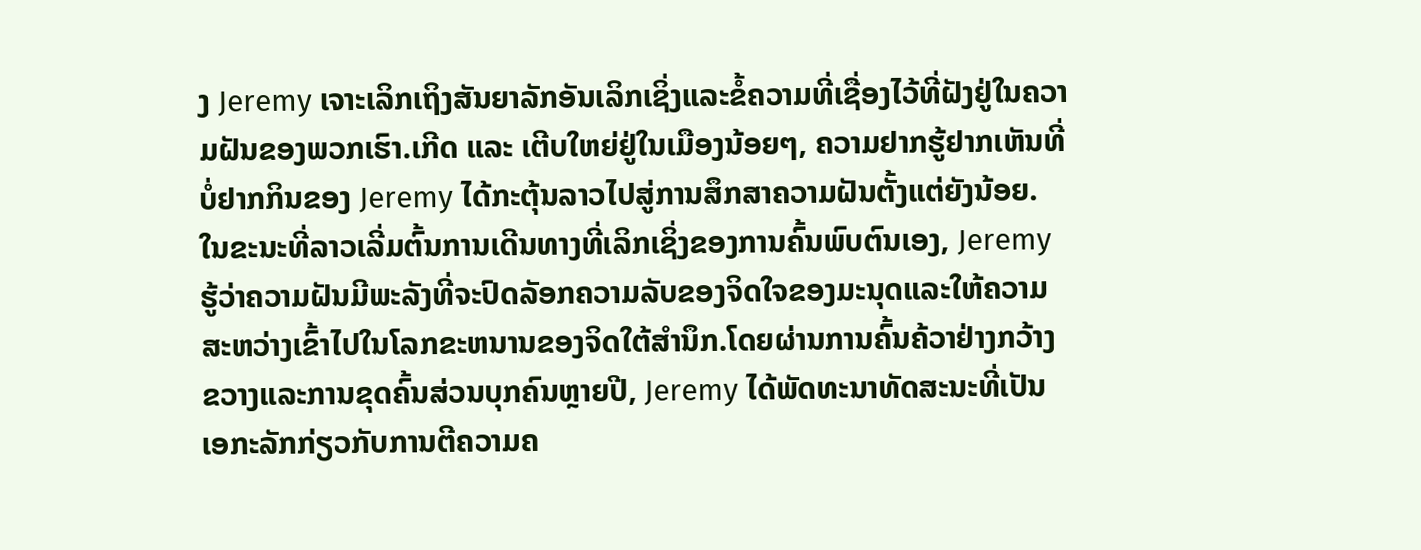ງ Jeremy ເຈາະເລິກເຖິງສັນຍາລັກອັນເລິກເຊິ່ງແລະຂໍ້ຄວາມທີ່ເຊື່ອງໄວ້ທີ່ຝັງຢູ່ໃນຄວາມຝັນຂອງພວກເຮົາ.ເກີດ ແລະ ເຕີບໃຫຍ່ຢູ່ໃນເມືອງນ້ອຍໆ, ຄວາມຢາກຮູ້ຢາກເຫັນທີ່ບໍ່ຢາກກິນຂອງ Jeremy ໄດ້ກະຕຸ້ນລາວໄປສູ່ການສຶກສາຄວາມຝັນຕັ້ງແຕ່ຍັງນ້ອຍ. ໃນຂະນະທີ່ລາວເລີ່ມຕົ້ນການເດີນທາງທີ່ເລິກເຊິ່ງຂອງການຄົ້ນພົບຕົນເອງ, Jeremy ຮູ້ວ່າຄວາມຝັນມີພະລັງທີ່ຈະປົດລັອກຄວາມລັບຂອງຈິດໃຈຂອງມະນຸດແລະໃຫ້ຄວາມສະຫວ່າງເຂົ້າໄປໃນໂລກຂະຫນານຂອງຈິດໃຕ້ສໍານຶກ.ໂດຍຜ່ານການຄົ້ນຄ້ວາຢ່າງກວ້າງຂວາງແລະການຂຸດຄົ້ນສ່ວນບຸກຄົນຫຼາຍປີ, Jeremy ໄດ້ພັດທະນາທັດສະນະທີ່ເປັນເອກະລັກກ່ຽວກັບການຕີຄວາມຄ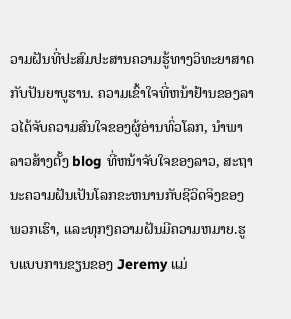ວາມຝັນທີ່ປະສົມປະສານຄວາມຮູ້ທາງວິທະຍາສາດກັບປັນຍາບູຮານ. ຄວາມເຂົ້າໃຈທີ່ຫນ້າຢ້ານຂອງລາວໄດ້ຈັບຄວາມສົນໃຈຂອງຜູ້ອ່ານທົ່ວໂລກ, ນໍາພາລາວສ້າງຕັ້ງ blog ທີ່ຫນ້າຈັບໃຈຂອງລາວ, ສະຖານະຄວາມຝັນເປັນໂລກຂະຫນານກັບຊີວິດຈິງຂອງພວກເຮົາ, ແລະທຸກໆຄວາມຝັນມີຄວາມຫມາຍ.ຮູບແບບການຂຽນຂອງ Jeremy ແມ່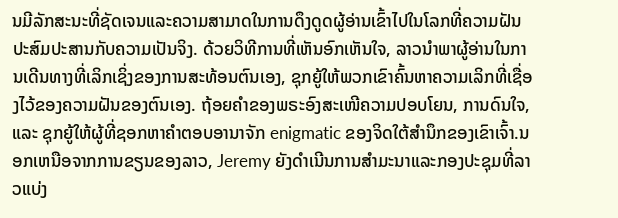ນມີລັກສະນະທີ່ຊັດເຈນແລະຄວາມສາມາດໃນການດຶງດູດຜູ້ອ່ານເຂົ້າໄປໃນໂລກທີ່ຄວາມຝັນປະສົມປະສານກັບຄວາມເປັນຈິງ. ດ້ວຍວິທີການທີ່ເຫັນອົກເຫັນໃຈ, ລາວນໍາພາຜູ້ອ່ານໃນການເດີນທາງທີ່ເລິກເຊິ່ງຂອງການສະທ້ອນຕົນເອງ, ຊຸກຍູ້ໃຫ້ພວກເຂົາຄົ້ນຫາຄວາມເລິກທີ່ເຊື່ອງໄວ້ຂອງຄວາມຝັນຂອງຕົນເອງ. ຖ້ອຍຄຳຂອງພຣະອົງສະເໜີຄວາມປອບໂຍນ, ການດົນໃຈ, ແລະ ຊຸກຍູ້ໃຫ້ຜູ້ທີ່ຊອກຫາຄຳຕອບອານາຈັກ enigmatic ຂອງຈິດໃຕ້ສໍານຶກຂອງເຂົາເຈົ້າ.ນອກເຫນືອຈາກການຂຽນຂອງລາວ, Jeremy ຍັງດໍາເນີນການສໍາມະນາແລະກອງປະຊຸມທີ່ລາວແບ່ງ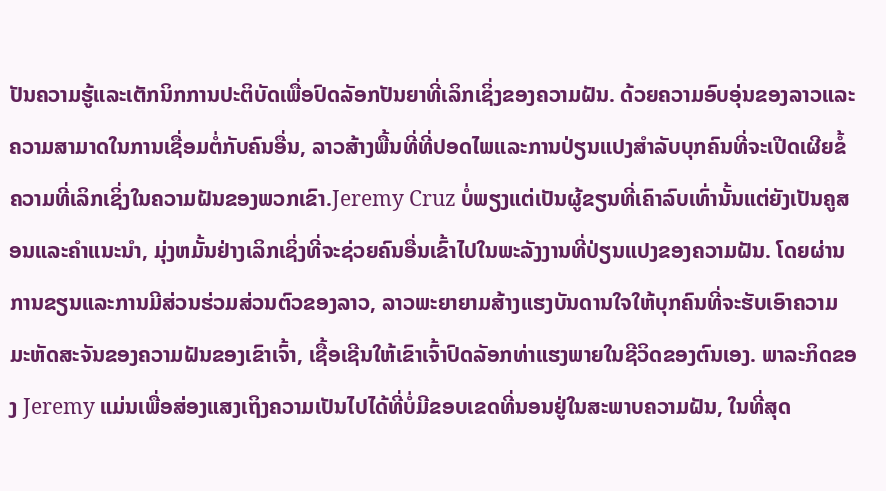ປັນຄວາມຮູ້ແລະເຕັກນິກການປະຕິບັດເພື່ອປົດລັອກປັນຍາທີ່ເລິກເຊິ່ງຂອງຄວາມຝັນ. ດ້ວຍຄວາມອົບອຸ່ນຂອງລາວແລະຄວາມສາມາດໃນການເຊື່ອມຕໍ່ກັບຄົນອື່ນ, ລາວສ້າງພື້ນທີ່ທີ່ປອດໄພແລະການປ່ຽນແປງສໍາລັບບຸກຄົນທີ່ຈະເປີດເຜີຍຂໍ້ຄວາມທີ່ເລິກເຊິ່ງໃນຄວາມຝັນຂອງພວກເຂົາ.Jeremy Cruz ບໍ່ພຽງແຕ່ເປັນຜູ້ຂຽນທີ່ເຄົາລົບເທົ່ານັ້ນແຕ່ຍັງເປັນຄູສອນແລະຄໍາແນະນໍາ, ມຸ່ງຫມັ້ນຢ່າງເລິກເຊິ່ງທີ່ຈະຊ່ວຍຄົນອື່ນເຂົ້າໄປໃນພະລັງງານທີ່ປ່ຽນແປງຂອງຄວາມຝັນ. ໂດຍຜ່ານການຂຽນແລະການມີສ່ວນຮ່ວມສ່ວນຕົວຂອງລາວ, ລາວພະຍາຍາມສ້າງແຮງບັນດານໃຈໃຫ້ບຸກຄົນທີ່ຈະຮັບເອົາຄວາມມະຫັດສະຈັນຂອງຄວາມຝັນຂອງເຂົາເຈົ້າ, ເຊື້ອເຊີນໃຫ້ເຂົາເຈົ້າປົດລັອກທ່າແຮງພາຍໃນຊີວິດຂອງຕົນເອງ. ພາລະກິດຂອງ Jeremy ແມ່ນເພື່ອສ່ອງແສງເຖິງຄວາມເປັນໄປໄດ້ທີ່ບໍ່ມີຂອບເຂດທີ່ນອນຢູ່ໃນສະພາບຄວາມຝັນ, ໃນທີ່ສຸດ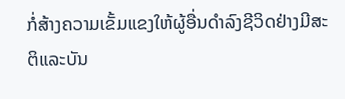ກໍ່ສ້າງຄວາມເຂັ້ມແຂງໃຫ້ຜູ້ອື່ນດໍາລົງຊີວິດຢ່າງມີສະຕິແລະບັນ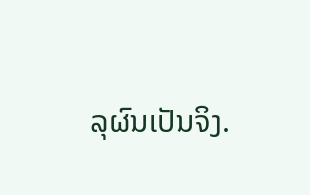ລຸຜົນເປັນຈິງ.